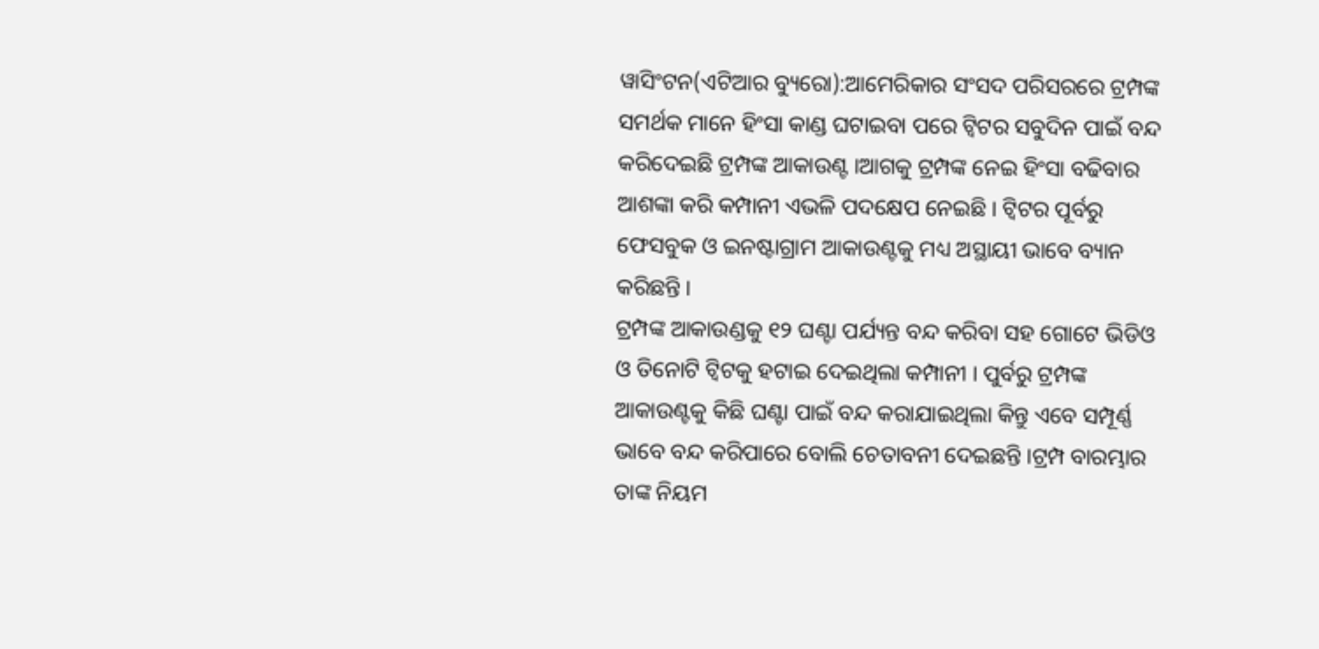ୱାସିଂଟନ(ଏଟିଆର ବ୍ୟୁରୋ):ଆମେରିକାର ସଂସଦ ପରିସରରେ ଟ୍ରମ୍ପଙ୍କ ସମର୍ଥକ ମାନେ ହିଂସା କାଣ୍ଡ ଘଟାଇବା ପରେ ଟ୍ୱିଟର ସବୁଦିନ ପାଇଁ ବନ୍ଦ କରିଦେଇଛି ଟ୍ରମ୍ପଙ୍କ ଆକାଉଣ୍ଟ ।ଆଗକୁ ଟ୍ରମ୍ପଙ୍କ ନେଇ ହିଂସା ବଢିବାର ଆଶଙ୍କା କରି କମ୍ପାନୀ ଏଭଳି ପଦକ୍ଷେପ ନେଇଛି । ଟ୍ୱିଟର ପୂର୍ବରୁ ଫେସବୁକ ଓ ଇନଷ୍ଟାଗ୍ରାମ ଆକାଉଣ୍ଟକୁ ମଧ୍ୟ ଅସ୍ଥାୟୀ ଭାବେ ବ୍ୟାନ କରିଛନ୍ତି ।
ଟ୍ରମ୍ପଙ୍କ ଆକାଉଣ୍ଡକୁ ୧୨ ଘଣ୍ଟା ପର୍ଯ୍ୟନ୍ତ ବନ୍ଦ କରିବା ସହ ଗୋଟେ ଭିଡିଓ ଓ ତିନୋଟି ଟ୍ୱିଟକୁ ହଟାଇ ଦେଇଥିଲା କମ୍ପାନୀ । ପୁର୍ବରୁ ଟ୍ରମ୍ପଙ୍କ ଆକାଉଣ୍ଟକୁ କିଛି ଘଣ୍ଟା ପାଇଁ ବନ୍ଦ କରାଯାଇଥିଲା କିନ୍ତୁ ଏବେ ସମ୍ପୂର୍ଣ୍ଣ ଭାବେ ବନ୍ଦ କରିପାରେ ବୋଲି ଚେତାବନୀ ଦେଇଛନ୍ତି ।ଟ୍ରମ୍ପ ବାରମ୍ଭାର ତାଙ୍କ ନିୟମ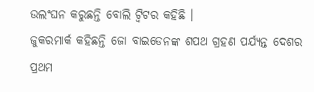ଉଲଂଘନ କରୁଛନ୍ତି ବୋଲି ଟ୍ୱିଟର କହିଛି ।
ଜୁକରମାର୍କ କହିଛନ୍ତି ଜୋ ବାଇଡେନଙ୍କ ଶପଥ ଗ୍ରହଣ ପର୍ଯ୍ୟନ୍ତ ଦେଶର ପ୍ରଥମ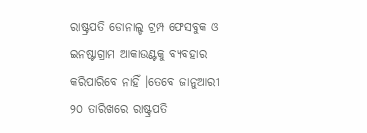ରାଷ୍ଟ୍ରପତି ଡୋନାଲ୍ଡ ଟ୍ରମ୍ପ ଫେସବୁକ ଓ ଇନଷ୍ଟାଗ୍ରାମ ଆକାଉଣ୍ଟକୁ ବ୍ୟବହାର କରିପାରିବେ ନାହିଁ ।ତେବେ ଜାନୁଆରୀ ୨୦ ତାରିଖରେ ରାଷ୍ଟ୍ରପତି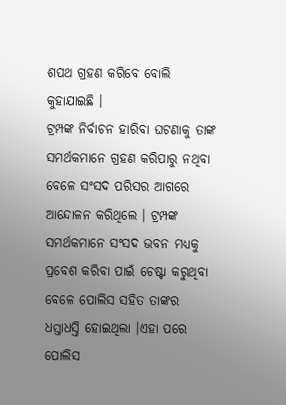ଶପଥ ଗ୍ରହଣ କରିବେ ବୋଲି କୁହାଯାଇଛି ।
ଟ୍ରମ୍ପଙ୍କ ନିର୍ବାଚନ ହାରିବା ଘଟଣାକୁ ତାଙ୍କ ସମର୍ଥକମାନେ ଗ୍ରହଣ କରିପାରୁ ନଥିବା ବେଳେ ସଂସଦ ପରିସର ଆଗରେ ଆନ୍ଦୋଳନ କରିଥିଲେ । ଟ୍ରମ୍ପଙ୍କ ସମର୍ଥକମାନେ ସଂସଦ ଭବନ ମଧ୍ୟକୁ ପ୍ରବେଶ କରିବା ପାଇଁ ଚେଷ୍ଟା କରୁଥିବା ବେଳେ ପୋଲିସ ସହିତ ତାଙ୍କର ଧସ୍ତାଧସ୍ତି ହୋଇଥିଲା ।ଏହା ପରେ ପୋଲିସ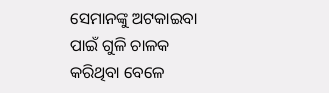ସେମାନଙ୍କୁ ଅଟକାଇବା ପାଇଁ ଗୁଳି ଚାଳକ କରିଥିବା ବେଳେ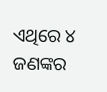ଏଥିରେ ୪ ଜଣଙ୍କର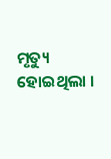ମୃତ୍ୟୁ ହୋଇଥିଲା ।